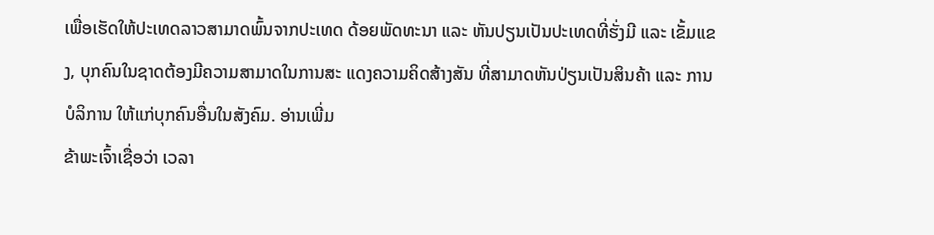ເພື່ອເຮັດໃຫ້ປະເທດລາວສາມາດພົ້ນຈາກປະເທດ ດ້ອຍພັດທະນາ ແລະ ຫັນປຽນເປັນປະເທດທີ່ຮັ່ງມີ ແລະ ເຂັ້ມແຂງ, ບຸກຄົນໃນຊາດຕ້ອງມີຄວາມສາມາດໃນການສະ ແດງຄວາມຄິດສ້າງສັນ ທີ່ສາມາດຫັນປ່ຽນເປັນສິນຄ້າ ແລະ ການບໍລິການ ໃຫ້ແກ່ບຸກຄົນອື່ນໃນສັງຄົມ. ອ່ານເພີ່ມ
ຂ້າພະເຈົ້າເຊື່ອວ່າ ເວລາ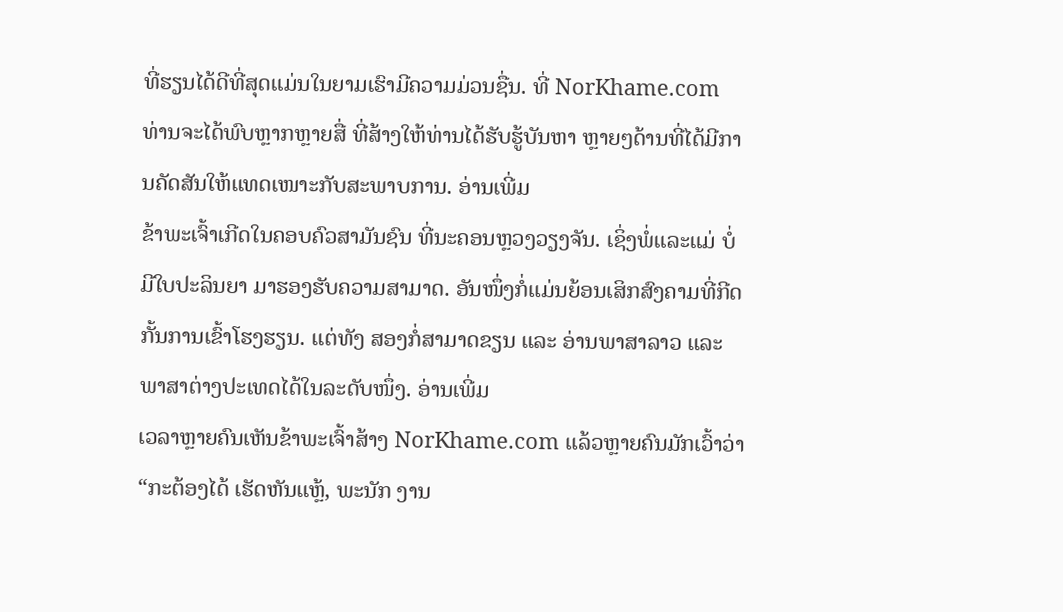ທີ່ຮຽນໄດ້ດີທີ່ສຸດແມ່ນໃນຍາມເຮົາມີຄວາມມ່ວນຊື່ນ. ທີ່ NorKhame.com ທ່ານຈະໄດ້ພົບຫຼາກຫຼາຍສື່ ທີ່ສ້າງໃຫ້ທ່ານໄດ້ຮັບຮູ້ບັນຫາ ຫຼາຍໆດ້ານທີ່ໄດ້ມີການຄັດສັນໃຫ້ແທດເໜາະກັບສະພາບການ. ອ່ານເພີ່ມ
ຂ້າພະເຈົ້າເກີດໃນຄອບຄົວສາມັນຊົນ ທີ່ນະຄອນຫຼວງວຽງຈັນ. ເຊິ່ງພໍ່ແລະແມ່ ບໍ່ມີໃບປະລິນຍາ ມາຮອງຮັບຄວາມສາມາດ. ອັນໜຶ່ງກໍ່ແມ່ນຍ້ອນເສິກສົງຄາມທີ່ກີດກັ້ນການເຂົ້າໂຮງຮຽນ. ແຕ່ທັງ ສອງກໍ່ສາມາດຂຽນ ແລະ ອ່ານພາສາລາວ ແລະ ພາສາຕ່າງປະເທດໄດ້ໃນລະດັບໜຶ່ງ. ອ່ານເພີ່ມ
ເວລາຫຼາຍຄົນເຫັນຂ້າພະເຈົ້າສ້າງ NorKhame.com ແລ້ວຫຼາຍຄົນມັກເວົ້າວ່າ “ກະຕ້ອງໄດ້ ເຮັດຫັນແຫຼ້, ພະນັກ ງານ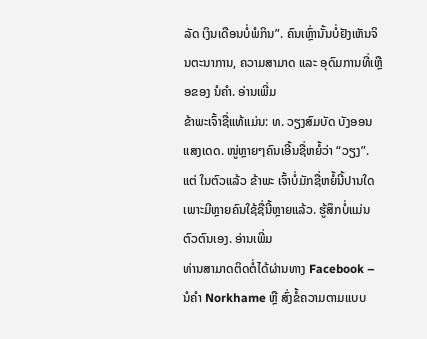ລັດ ເງິນເດືອນບໍ່ພໍກິນ”. ຄົນເຫຼົ່ານັ້ນບໍ່ຢັງເຫັນຈິນຕະນາການ, ຄວາມສາມາດ ແລະ ອຸດົມການທີ່ເຫຼືອຂອງ ນໍຄຳ. ອ່ານເພີ່ມ
ຂ້າພະເຈົ້າຊື່ແທ້ແມ່ນ: ທ. ວຽງສົມບັດ ບັງອອນແສງເດດ. ໜູ່ຫຼາຍໆຄົນເອີ້ນຊື່ຫຍໍ້ວ່າ “ວຽງ”. ແຕ່ ໃນຕົວແລ້ວ ຂ້າພະ ເຈົ້າບໍ່ມັກຊື່ຫຍໍ້ນີ້ປານໃດ ເພາະມີຫຼາຍຄົນໃຊ້ຊື່ນີ້ຫຼາຍແລ້ວ. ຮູ້ສຶກບໍ່ແມ່ນຕົວຕົນເອງ. ອ່ານເພີ່ມ
ທ່ານສາມາດຕິດຕໍ່ໄດ້ຜ່ານທາງ Facebook – ນໍຄຳ Norkhame ຫຼື ສົ່ງຂໍ້ຄວາມຕາມແບບ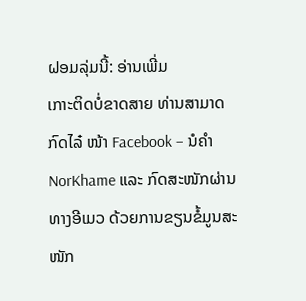ຝອມລຸ່ມນີ້: ອ່ານເພີ່ມ
ເກາະຕິດບໍ່ຂາດສາຍ ທ່ານສາມາດ ກົດໄລ໋ ໜ້າ Facebook – ນໍຄໍາ NorKhame ແລະ ກົດສະໜັກຜ່ານທາງອີເມວ ດ້ວຍການຂຽນຂໍ້ມູນສະໜັກ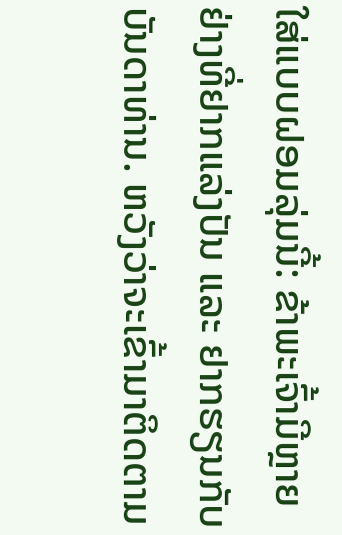ໃສ່ແບບຝອມລຸ່ມນີ້: ຂ້າພະເຈົ້າມີຫຼາຍຢ່າງທີ່ຢາກແລ່ງປັນ ແລະ ຢາກຮຽນກັບບັນດາທ່ານ. ຫວັງວ່າຈະເຂົ້າມາຕິດຕາມ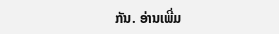ກັນ. ອ່ານເພີ່ມ